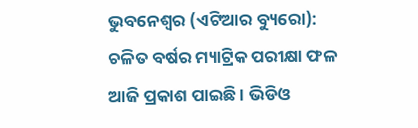ଭୁବନେଶ୍ୱର (ଏଟିଆର ବ୍ୟୁରୋ): ଚଳିତ ବର୍ଷର ମ୍ୟାଟ୍ରିକ ପରୀକ୍ଷା ଫଳ ଆଜି ପ୍ରକାଶ ପାଇଛି । ଭିଡିଓ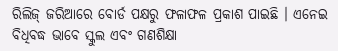ରିଲିଜ୍ ଜରିଆରେ ବୋର୍ଡ ପକ୍ଷରୁ ଫଳାଫଳ ପ୍ରକାଶ ପାଇଛି । ଏନେଇ ବିଧିବଦ୍ଧ ଭାବେ ସ୍କୁଲ ଏବଂ ଗଣଶିକ୍ଷା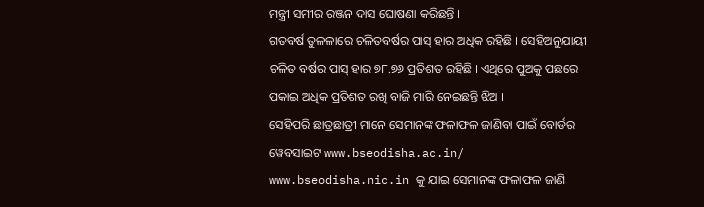ମନ୍ତ୍ରୀ ସମୀର ରଞ୍ଜନ ଦାସ ଘୋଷଣା କରିଛନ୍ତି ।
ଗତବର୍ଷ ତୁଳଳାରେ ଚଳିତବର୍ଷର ପାସ୍ ହାର ଅଧିକ ରହିଛି । ସେହିଅନୁଯାୟୀ ଚଳିତ ବର୍ଷର ପାସ୍ ହାର ୭୮.୭୬ ପ୍ରତିଶତ ରହିଛି । ଏଥିରେ ପୁଅକୁ ପଛରେ ପକାଇ ଅଧିକ ପ୍ରତିଶତ ରଖି ବାଜି ମାରି ନେଇଛନ୍ତି ଝିଅ ।
ସେହିପରି ଛାତ୍ରଛାତ୍ରୀ ମାନେ ସେମାନଙ୍କ ଫଳାଫଳ ଜାଣିବା ପାଇଁ ବୋର୍ଡର ୱେବସାଇଟ www.bseodisha.ac.in/ www.bseodisha.nic.in କୁ ଯାଇ ସେମାନଙ୍କ ଫଳାଫଳ ଜାଣି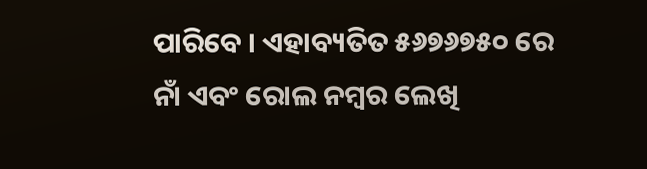ପାରିବେ । ଏହାବ୍ୟତିତ ୫୬୭୬୭୫୦ ରେ ନାଁ ଏବଂ ରୋଲ ନମ୍ବର ଲେଖି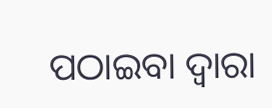ପଠାଇବା ଦ୍ୱାରା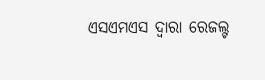ଏସଏମଏସ ଦ୍ୱାରା ରେଜଲ୍ଟ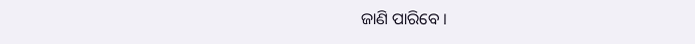ଜାଣି ପାରିବେ ।